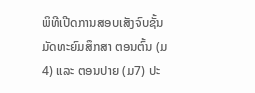ພິທີເປີດການສອບເສັງຈົບຊັ້ນມັດທະຍົມສຶກສາ ຕອນຕົ້ນ (ມ4) ແລະ ຕອນປາຍ (ມ7) ປະ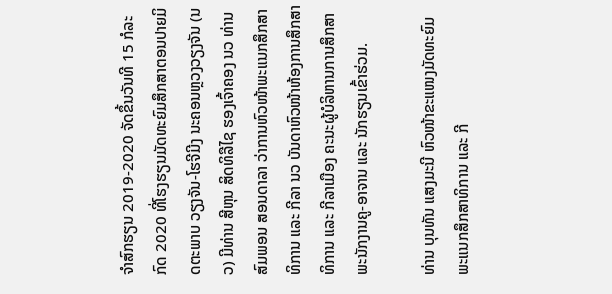ຈໍາສົກຮຽນ 2019-2020 ຈັດຂຶ້ນວັນທີ 15 ກໍລະກົດ 2020 ທີ່ໂຮງຮຽນມັດທະຍົມສຶກສາຕອນປາຍມິດຕະພາບ ວຽງຈັນ-ໂຮຈີມີງ ນະຄອນຫຼວງວຽງຈັນ (ນວ) ມີທ່ານ ສີຫຸນ ສິດທິລືໄຊ ຮອງເຈົ້າຄອງ ນວ ທ່ານ ສົມພອນ ສອນດາລາ ວ່າການຫົວໜ້າພະແນກສຶກສາທິການ ແລະ ກີລາ ນວ ບັນດາຫົວໜ້າຫ້ອງການສຶກສາທິການ ແລະ ກີລາເມືອງ ຄະນະຜູ້ບໍລິຫານການສຶກສາ ພະນັກງານຄູ-ອາຈານ ແລະ ນັກຮຽນເຂົ້າຮ່ວມ.

ທ່ານ ບຸນທັນ ແສງມະນີ ຫົວໜ້າຂະແໜງມັດທະຍົມ ພະແນກສຶກສາທິການ ແລະ ກີ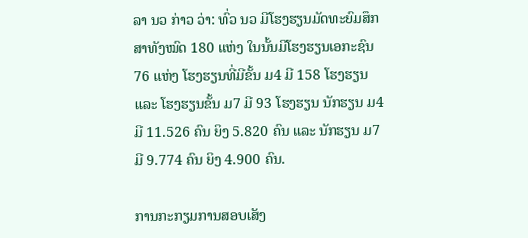ລາ ນວ ກ່າວ ວ່າ: ທົ່ວ ນວ ມີໂຮງຮຽນມັດທະຍົມສຶກສາທັງໝົດ 180 ແຫ່ງ ໃນນັ້ນມີໂຮງຮຽນເອກະຊົນ 76 ແຫ່ງ ໂຮງຮຽນທີ່ມີຂັ້ນ ມ4 ມີ 158 ໂຮງຮຽນ ແລະ ໂຮງຮຽນຂັ້ນ ມ7 ມີ 93 ໂຮງຮຽນ ນັກຮຽນ ມ4 ມີ 11.526 ຄົນ ຍິງ 5.820 ຄົນ ແລະ ນັກຮຽນ ມ7 ມີ 9.774 ຄົນ ຍິງ 4.900 ຄົນ.

ການກະກຽມການສອບເສັງ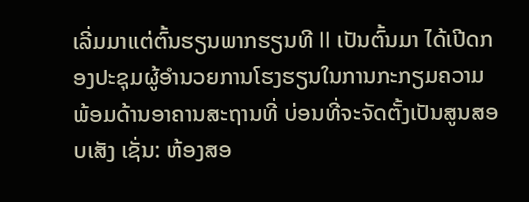ເລີ່ມມາແຕ່ຕົ້ນຮຽນພາກຮຽນທີ II ເປັນຕົ້ນມາ ໄດ້ເປີດກອງປະຊຸມຜູ້ອໍານວຍການໂຮງຮຽນໃນການກະກຽມຄວາມພ້ອມດ້ານອາຄານສະຖານທີ່ ບ່ອນທີ່ຈະຈັດຕັ້ງເປັນສູນສອບເສັງ ເຊັ່ນ: ຫ້ອງສອ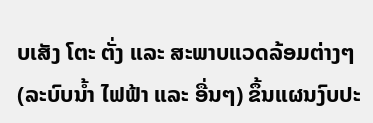ບເສັງ ໂຕະ ຕັ່ງ ແລະ ສະພາບແວດລ້ອມຕ່າງໆ (ລະບົບນໍ້າ ໄຟຟ້າ ແລະ ອື່ນໆ) ຂຶ້ນແຜນງົບປະ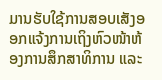ມານຮັບໃຊ້ການສອບເສັງອອກແຈ້ງການເຖິງຫົວໜ້າຫ້ອງການສຶກສາທິການ ແລະ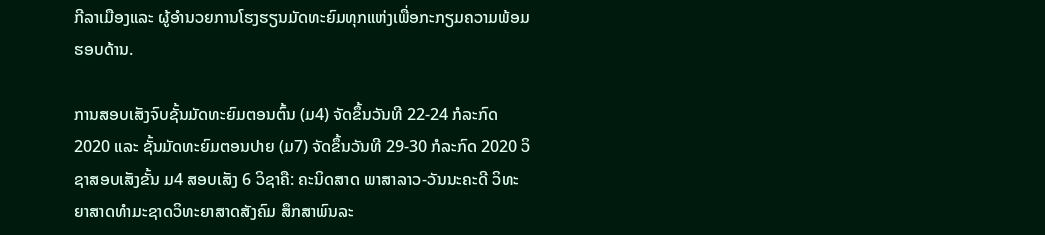ກີລາເມືອງແລະ ຜູ້ອໍານວຍການໂຮງຮຽນມັດທະຍົມທຸກແຫ່ງເພື່ອກະກຽມຄວາມພ້ອມຮອບດ້ານ.

ການສອບເສັງຈົບຊັ້ນມັດທະຍົມຕອນຕົ້ນ (ມ4) ຈັດຂຶ້ນວັນທີ 22-24 ກໍລະກົດ 2020 ແລະ ຊັ້ນມັດທະຍົມຕອນປາຍ (ມ7) ຈັດຂຶ້ນວັນທີ 29-30 ກໍລະກົດ 2020 ວິຊາສອບເສັງຂັ້ນ ມ4 ສອບເສັງ 6 ວິຊາຄື: ຄະນິດສາດ ພາສາລາວ-ວັນນະຄະດີ ວິທະຍາສາດທໍາມະຊາດວິທະຍາສາດສັງຄົມ ສຶກສາພົນລະ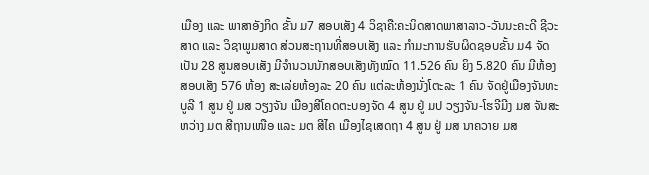ເມືອງ ແລະ ພາສາອັງກິດ ຂັ້ນ ມ7 ສອບເສັງ 4 ວິຊາຄື:ຄະນິດສາດພາສາລາວ-ວັນນະຄະດີ ຊີວະສາດ ແລະ ວິຊາພູມສາດ ສ່ວນສະຖານທີ່ສອບເສັງ ແລະ ກໍາມະການຮັບຜິດຊອບຂັ້ນ ມ4 ຈັດເປັນ 28 ສູນສອບເສັງ ມີຈໍານວນນັກສອບເສັງທັງໝົດ 11.526 ຄົນ ຍິງ 5.820 ຄົນ ມີຫ້ອງສອບເສັງ 576 ຫ້ອງ ສະເລ່ຍຫ້ອງລະ 20 ຄົນ ແຕ່ລະຫ້ອງນັ່ງໂຕະລະ 1 ຄົນ ຈັດຢູ່ເມືອງຈັນທະບູລີ 1 ສູນ ຢູ່ ມສ ວຽງຈັນ ເມືອງສີໂຄດຕະບອງຈັດ 4 ສູນ ຢູ່ ມປ ວຽງຈັນ-ໂຮຈີມີງ ມສ ຈັນສະຫວ່າງ ມຕ ສີຖານເໜືອ ແລະ ມຕ ສີໄຄ ເມືອງໄຊເສດຖາ 4 ສູນ ຢູ່ ມສ ນາຄວາຍ ມສ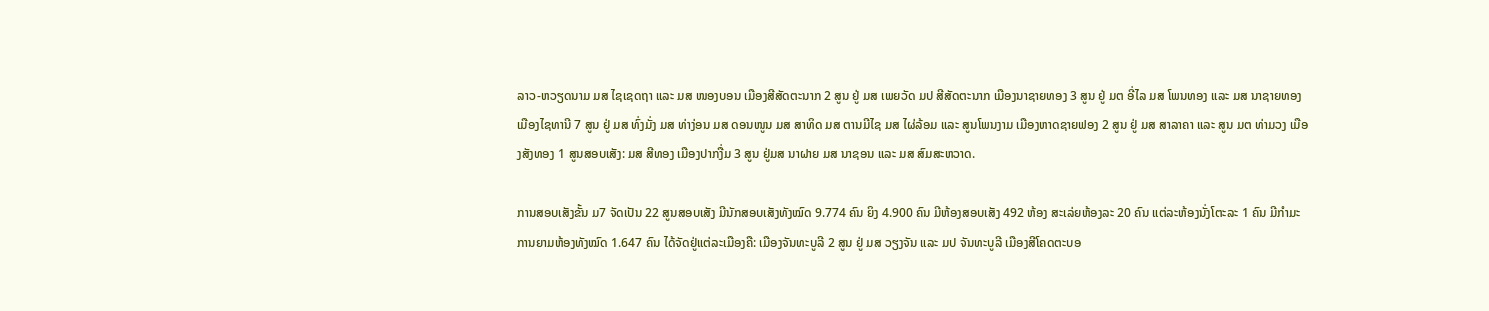ລາວ-ຫວຽດນາມ ມສ ໄຊເຊດຖາ ແລະ ມສ ໜອງບອນ ເມືອງສີສັດຕະນາກ 2 ສູນ ຢູ່ ມສ ເພຍວັດ ມປ ສີສັດຕະນາກ ເມືອງນາຊາຍທອງ 3 ສູນ ຢູ່ ມຕ ອີ່ໄລ ມສ ໂພນທອງ ແລະ ມສ ນາຊາຍທອງ ເມືອງໄຊທານີ 7 ສູນ ຢູ່ ມສ ທົ່ງມັ່ງ ມສ ທ່າງ່ອນ ມສ ດອນໜູນ ມສ ສາທິດ ມສ ຕານມີໄຊ ມສ ໄຜ່ລ້ອມ ແລະ ສູນໂພນງາມ ເມືອງຫາດຊາຍຟອງ 2 ສູນ ຢູ່ ມສ ສາລາຄາ ແລະ ສູນ ມຕ ທ່າມວງ ເມືອງສັງທອງ 1 ສູນສອບເສັງ: ມສ ສີທອງ ເມືອງປາກງື່ມ 3 ສູນ ຢູ່ມສ ນາຝາຍ ມສ ນາຊອນ ແລະ ມສ ສົມສະຫວາດ.

ການສອບເສັງຂັ້ນ ມ7 ຈັດເປັນ 22 ສູນສອບເສັງ ມີນັກສອບເສັງທັງໝົດ 9.774 ຄົນ ຍິງ 4.900 ຄົນ ມີຫ້ອງສອບເສັງ 492 ຫ້ອງ ສະເລ່ຍຫ້ອງລະ 20 ຄົນ ແຕ່ລະຫ້ອງນັ່ງໂຕະລະ 1 ຄົນ ມີກໍາມະການຍາມຫ້ອງທັງໝົດ 1.647 ຄົນ ໄດ້ຈັດຢູ່ແຕ່ລະເມືອງຄື: ເມືອງຈັນທະບູລີ 2 ສູນ ຢູ່ ມສ ວຽງຈັນ ແລະ ມປ ຈັນທະບູລີ ເມືອງສີໂຄດຕະບອ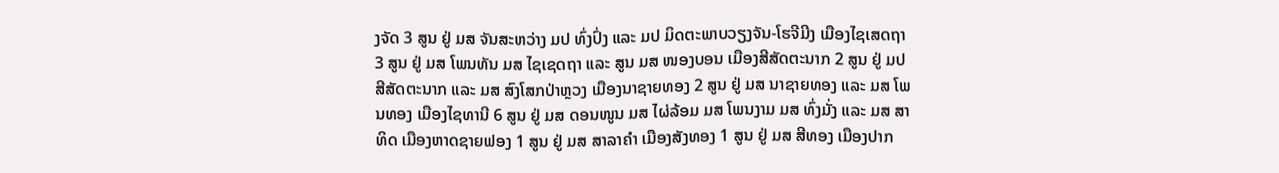ງຈັດ 3 ສູນ ຢູ່ ມສ ຈັນສະຫວ່າງ ມປ ທົ່ງປົ່ງ ແລະ ມປ ມິດຕະພາບວຽງຈັນ-ໂຮຈີມີງ ເມືອງໄຊເສດຖາ 3 ສູນ ຢູ່ ມສ ໂພນທັນ ມສ ໄຊເຊດຖາ ແລະ ສູນ ມສ ໜອງບອນ ເມືອງສີສັດຕະນາກ 2 ສູນ ຢູ່ ມປ ສີສັດຕະນາກ ແລະ ມສ ສົງໂສກປ່າຫຼວງ ເມືອງນາຊາຍທອງ 2 ສູນ ຢູ່ ມສ ນາຊາຍທອງ ແລະ ມສ ໂພນທອງ ເມືອງໄຊທານີ 6 ສູນ ຢູ່ ມສ ດອນໜູນ ມສ ໄຜ່ລ້ອມ ມສ ໂພນງາມ ມສ ທົ່ງມັ່ງ ແລະ ມສ ສາທິດ ເມືອງຫາດຊາຍຟອງ 1 ສູນ ຢູ່ ມສ ສາລາຄໍາ ເມືອງສັງທອງ 1 ສູນ ຢູ່ ມສ ສີທອງ ເມືອງປາກ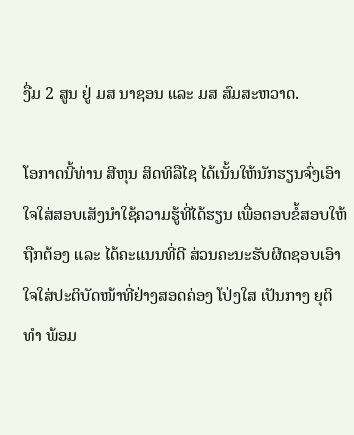ງື່ມ 2 ສູນ ຢູ່ ມສ ນາຊອນ ແລະ ມສ ສົມສະຫວາດ.

ໂອກາດນີ້ທ່ານ ສີຫຸນ ສິດທິລືໄຊ ໄດ້ເນັ້ນໃຫ້ນັກຮຽນຈົ່ງເອົາໃຈໃສ່ສອບເສັງນຳໃຊ້ຄວາມຮູ້ທີ່ໄດ້ຮຽນ ເພື່ອຕອບຂໍ້ສອບໃຫ້ຖືກຕ້ອງ ແລະ ໄດ້ຄະແນນທີ່ດີ ສ່ວນຄະນະຮັບຜີດຊອບເອົາໃຈໃສ່ປະຕິບັດໜ້າທີ່ຢ່າງສອດຄ່ອງ ໂປ່ງໃສ ເປັນກາງ ຍຸຕິທຳ ພ້ອມ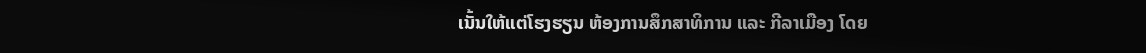ເນັ້ນໃຫ້ແຕ່ໂຮງຮຽນ ຫ້ອງການສຶກສາທິການ ແລະ ກີລາເມືອງ ໂດຍ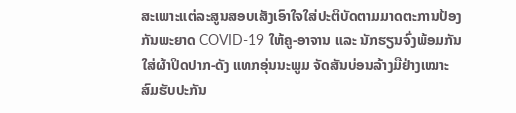ສະເພາະແຕ່ລະສູນສອບເສັງເອົາໃຈໃສ່ປະຕິບັດຕາມມາດຕະການປ້ອງກັນພະຍາດ COVID-19 ໃຫ້ຄູ-ອາຈານ ແລະ ນັກຮຽນຈົ່ງພ້ອມກັນໃສ່ຜ້າປິດປາກ-ດັງ ແທກອຸ່ນນະພູມ ຈັດສັນບ່ອນລ້າງມືຢ່າງເໝາະສົມຮັບປະກັນ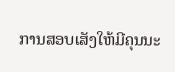ການສອບເສັງໃຫ້ມີຄຸນນະ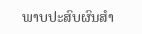ພາບປະສົບຜົນສຳ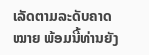ເລັດຕາມລະດັບຄາດໝາຍ ພ້ອມນີ້ທ່ານຍັງ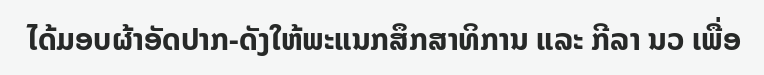ໄດ້ມອບຜ້າອັດປາກ-ດັງໃຫ້ພະແນກສຶກສາທິການ ແລະ ກີລາ ນວ ເພື່ອ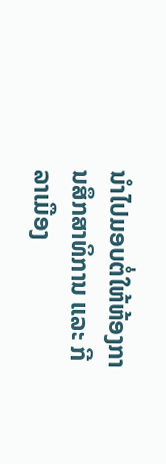ນຳໄປມອບຕໍ່ໃຫ້ຫ້ອງການສຶກສາທິການ ແລະ ກີລາເມືອງ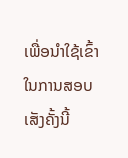ເພື່ອນຳໃຊ້ເຂົ້າໃນການສອບເສັງຄັ້ງນີ້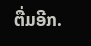ຕື່ມອີກ.